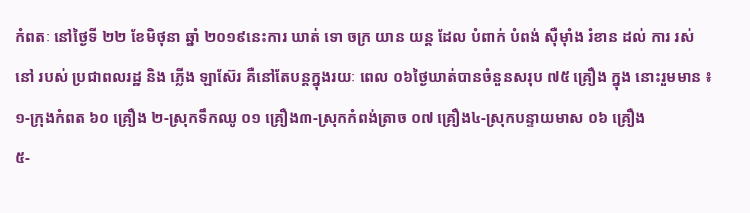កំពតៈ នៅថ្ងៃទី ២២ ខែមិថុនា ឆ្នាំ ២០១៩នេះការ ឃាត់ ទោ ចក្រ យាន យន្ត ដែល បំពាក់ បំពង់ ស៊ឺម៉ាំង រំខាន ដល់ ការ រស់នៅ របស់ ប្រជាពលរដ្ឋ និង ភ្លើង ឡាស៊ែរ គឺនៅតែបន្តក្នុងរយៈ ពេល ០៦ថ្ងៃឃាត់បានចំនួនសរុប ៧៥ គ្រឿង ក្នុង នោះរួមមាន ៖
១-ក្រុងកំពត ៦០ គ្រឿង ២-ស្រុកទឹកឈូ ០១ គ្រឿង៣-ស្រុកកំពង់ត្រាច ០៧ គ្រឿង៤-ស្រុកបន្ទាយមាស ០៦ គ្រឿង
៥-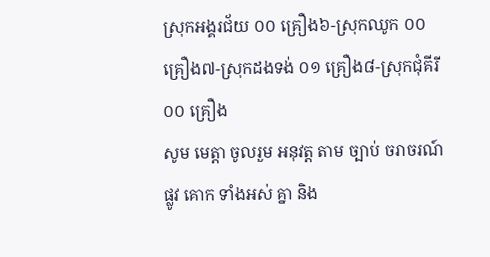ស្រុកអង្គរជ័យ ០០ គ្រឿង៦-ស្រុកឈូក ០០ គ្រឿង៧-ស្រុកដងទង់ ០១ គ្រឿង៨-ស្រុកជុំគីរី ០០ គ្រឿង
សូម មេត្តា ចូលរួម អនុវត្ត តាម ច្បាប់ ចរាចរណ៍ ផ្លូវ គោក ទាំងអស់ គ្នា និង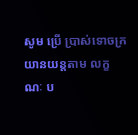សូម ប្រើ ប្រាស់ទោចក្រយានយន្តតាម លក្ខណៈ ប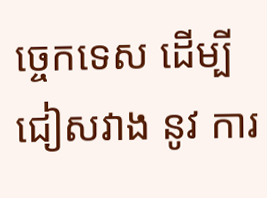ច្ចេកទេស ដើម្បីជៀសវាង នូវ ការ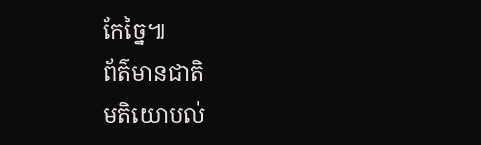កែច្នៃ៕
ព័ត៌មានជាតិ
មតិយោបល់